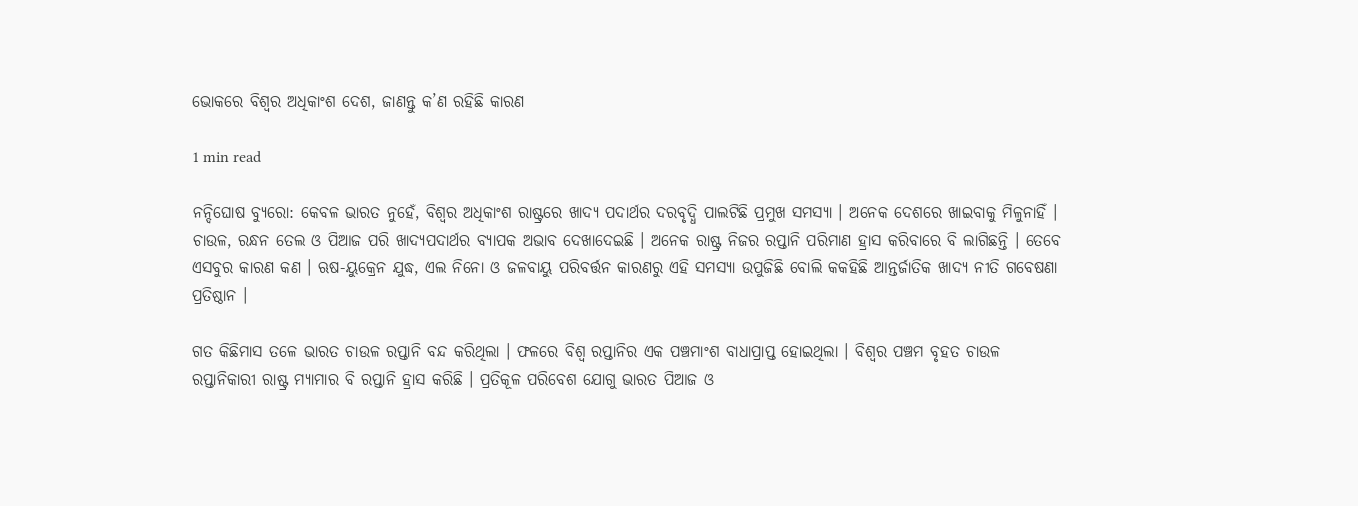ଭୋକରେ ବିଶ୍ବର ଅଧିକାଂଶ ଦେଶ, ଜାଣନ୍ତୁ କ’ଣ ରହିଛି କାରଣ

1 min read

ନନ୍ଦିଘୋଷ ବ୍ୟୁରୋ: କେବଳ ଭାରତ ନୁହେଁ, ବିଶ୍ବର ଅଧିକାଂଶ ରାଷ୍ଟ୍ରରେ ଖାଦ୍ଯ ପଦାର୍ଥର ଦରବୃଦ୍ଧି ପାଲଟିଛି ପ୍ରମୁଖ ସମସ୍ୟା । ଅନେକ ଦେଶରେ ଖାଇବାକୁ ମିଳୁନାହିଁ । ଚାଉଳ, ରନ୍ଧନ ତେଲ ଓ ପିଆଜ ପରି ଖାଦ୍ଯପଦାର୍ଥର ବ୍ଯାପକ ଅଭାବ ଦେଖାଦେଇଛି । ଅନେକ ରାଷ୍ଟ୍ର ନିଜର ରପ୍ତାନି ପରିମାଣ ହ୍ରାସ କରିବାରେ ବି ଲାଗିଛନ୍ତି । ତେବେ ଏସବୁର କାରଣ କଣ । ଋଷ-ୟୁକ୍ରେନ ଯୁଦ୍ଧ, ଏଲ ନିନୋ ଓ ଜଳବାୟୁ ପରିବର୍ତ୍ତନ କାରଣରୁ ଏହି ସମସ୍ୟା ଉପୁଜିଛି ବୋଲି କକହିଛି ଆନ୍ତର୍ଜାତିକ ଖାଦ୍ଯ ନୀତି ଗବେଷଣା ପ୍ରତିଷ୍ଠାନ ।

ଗତ କିଛିମାସ ତଳେ ଭାରତ ଚାଉଳ ରପ୍ତାନି ବନ୍ଦ କରିଥିଲା । ଫଳରେ ବିଶ୍ବ ରପ୍ତାନିର ଏକ ପଞ୍ଚମାଂଶ ବାଧାପ୍ରାପ୍ତ ହୋଇଥିଲା । ବିଶ୍ବର ପଞ୍ଚମ ବୃହତ ଚାଉଳ ରପ୍ତାନିକାରୀ ରାଷ୍ଟ୍ର ମ୍ୟାମାର ବି ରପ୍ତାନି ହ୍ରାସ କରିଛି । ପ୍ରତିକୂଳ ପରିବେଶ ଯୋଗୁ ଭାରତ ପିଆଜ ଓ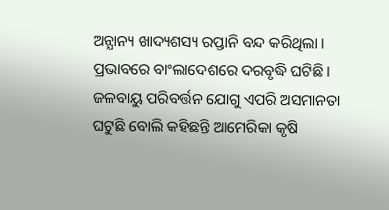ଅନ୍ଯାନ୍ୟ ଖାଦ୍ୟଶସ୍ୟ ରପ୍ତାନି ବନ୍ଦ କରିଥିଲା । ପ୍ରଭାବରେ ବାଂଲାଦେଶରେ ଦରବୃଦ୍ଧି ଘଟିଛି । ଜଳବାୟୁ ପରିବର୍ତ୍ତନ ଯୋଗୁ ଏପରି ଅସମାନତା ଘଟୁଛି ବୋଲି କହିଛନ୍ତି ଆମେରିକା କୃଷି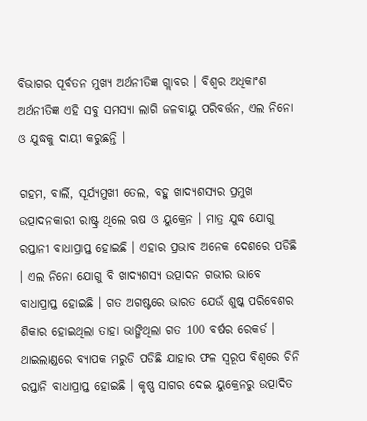ବିଭାଗର ପୂର୍ବତନ ମୁଖ୍ଯ ଅର୍ଥନୀତିଜ୍ଞ ଗ୍ଲାବର । ବିଶ୍ବର ଅଧିକାଂଶ ଅର୍ଥନୀତିଜ୍ଞ ଏହି ସବୁ ସମସ୍ୟା ଲାଗି ଜଳବାୟୁ ପରିବର୍ତ୍ତନ, ଏଲ ନିନୋ ଓ ଯୁଦ୍ଧକୁ ଦାୟୀ କରୁଛନ୍ତି ।

ଗହମ, ବାର୍ଲି, ସୂର୍ଯ୍ୟମୁଖୀ ତେଲ, ବହୁ ଖାଦ୍ଯଶସ୍ଯର ପ୍ରମୁଖ ଉତ୍ପାଦନକାରୀ ରାଷ୍ଟ୍ର ଥିଲେ ଋଷ ଓ ୟୁକ୍ରେନ । ମାତ୍ର ଯୁଦ୍ଧ ଯୋଗୁ ରପ୍ତାନୀ ବାଧାପ୍ରାପ୍ତ ହୋଇଛି । ଏହାର ପ୍ରଭାବ ଅନେକ ଦେଶରେ ପଡିଛି । ଏଲ ନିନୋ ଯୋଗୁ ବି ଖାଦ୍ଯଶସ୍ୟ ଉତ୍ପାଦନ ଗଭୀର ଭାବେ ବାଧାପ୍ରାପ୍ତ ହୋଇଛି । ଗତ ଅଗଷ୍ଟରେ ଭାରତ ଯେଉଁ ଶୁଷ୍କ ପରିବେଶର ଶିକାର ହୋଇଥିଲା ତାହା ଭାଙ୍ଗିଥିଲା ଗତ 100 ବର୍ଷର ରେକର୍ଡ । ଥାଇଲାଣ୍ଡରେ ବ୍ଯାପକ ମରୁଡି ପଡିଛି ଯାହାର ଫଳ ସ୍ବରୂପ ବିଶ୍ବରେ ଚିନି ରପ୍ତାନି ବାଧାପ୍ରାପ୍ତ ହୋଇଛି । କୃଷ୍ଣ ସାଗର ଦେଇ ୟୁକ୍ରେନରୁ ଉତ୍ପାଦିତ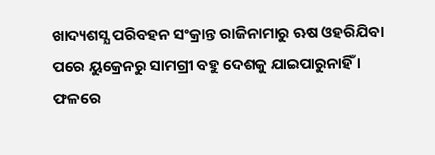ଖାଦ୍ୟଶସ୍ଯ ପରିବହନ ସଂକ୍ରାନ୍ତ ରାଜିନାମାରୁ ଋଷ ଓହରିଯିବା ପରେ ୟୁକ୍ରେନରୁ ସାମଗ୍ରୀ ବହୁ ଦେଶକୁ ଯାଇପାରୁନାହିଁ । ଫଳରେ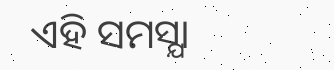ଏହି ସମସ୍ଯା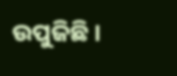ଉପୁଜିଛି ।